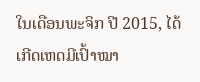ໃນເດືອນພະຈິກ ປີ 2015, ໄດ້ເກີດເຫດມີເປົ້າໝາ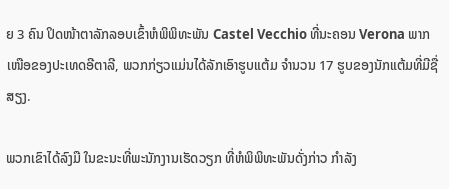ຍ 3 ຄົນ ປິດໜ້າຕາລັກລອບເຂົ້າຫໍພິພິທະພັນ Castel Vecchio ທີ່ນະຄອນ Verona ພາກເໜືອຂອງປະເທດອີຕາລີ, ພວກກ່ຽວແມ່ນໄດ້ລັກເອົາຮູບແຕ້ມ ຈຳນວນ 17 ຮູບຂອງນັກແຕ້ມທີ່ມີຊື່ສຽງ.

ພວກເຂົາໄດ້ລົງມື ໃນຂະນະທີ່ພະນັກງານເຮັດວຽກ ທີ່ຫໍພິພິທະພັນດັ່ງກ່າວ ກຳລັງ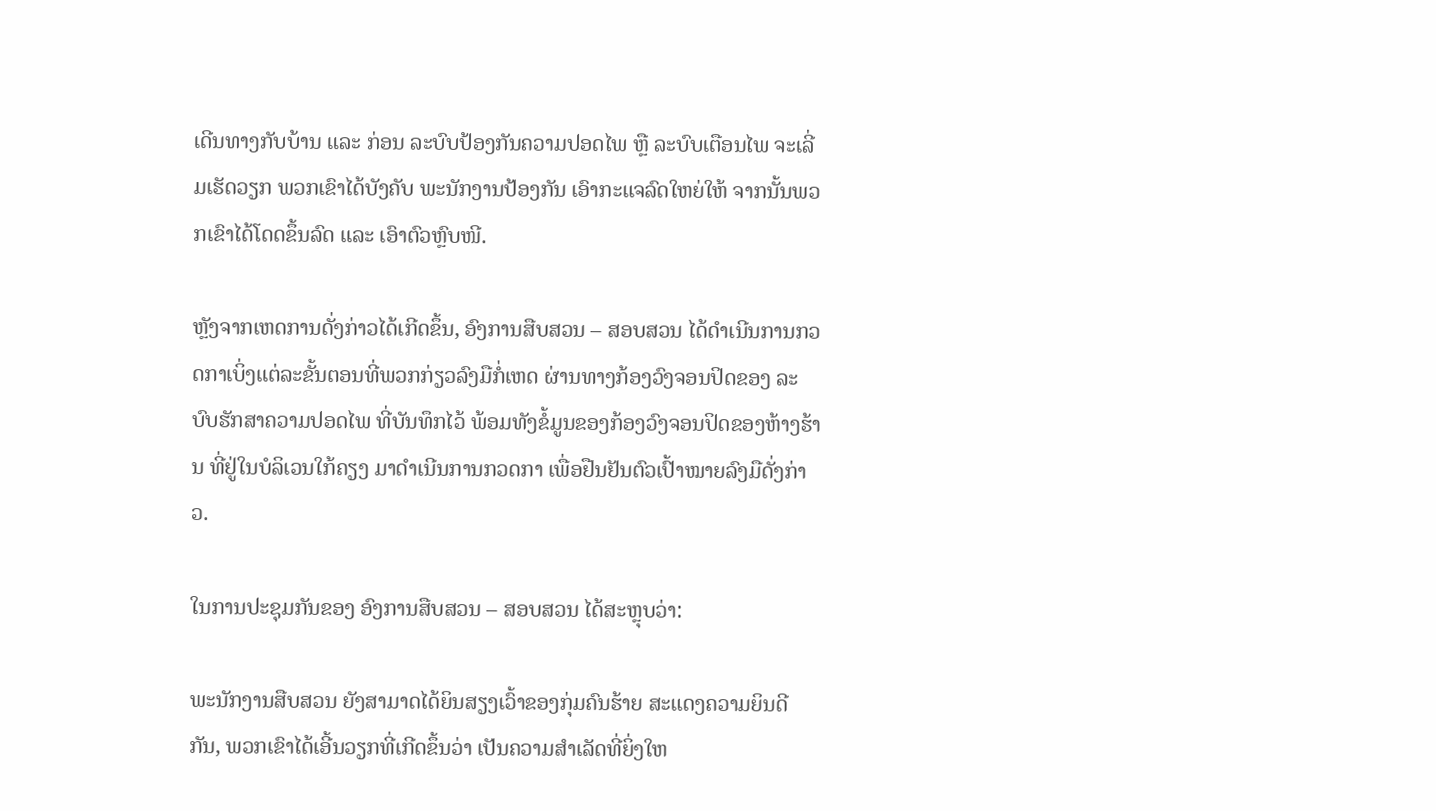ເດີນທາງກັບບ້ານ ແລະ ກ່ອນ ລະບົບປ້ອງກັນຄວາມປອດໄພ ຫຼື ລະບົບເຕືອນໄພ ຈະເລີ່ມເຮັດວຽກ ພວກເຂົາໄດ້ບັງຄັບ ພະນັກງານປ້ອງກັນ ເອົາກະແຈລົດໃຫຍ່ໃຫ້ ຈາກນັ້ນພວກເຂົາໄດ້ໂດດຂຶ້ນລົດ ແລະ ເອົາຕົວຫຼົບໜີ.

ຫຼັງຈາກເຫດການດັ່ງກ່າວໄດ້ເກີດຂຶ້ນ, ອົງການສືບສວນ – ສອບສວນ ໄດ້ດຳເນີນການກວດກາເບິ່ງແຕ່ລະຂັ້ນຕອນທີ່ພວກກ່ຽວລົງມືກໍ່ເຫດ ຜ່ານທາງກ້ອງວົງຈອນປິດຂອງ ລະບົບຮັກສາຄວາມປອດໄພ ທີ່ບັນທຶກໄວ້ ພ້ອມທັງຂໍ້ມູນຂອງກ້ອງວົງຈອນປິດຂອງຫ້າງຮ້ານ ທີ່ຢູ່ໃນບໍລິເວນໃກ້ຄຽງ ມາດຳເນີນການກວດກາ ເພື່ອຢືນຢັນຕົວເປົ້າໝາຍລົງມືດັ່ງກ່າວ.

ໃນການປະຊຸມກັນຂອງ ອົງການສືບສວນ – ສອບສວນ ໄດ້ສະຫຼຸບວ່າ:

ພະນັກງານສືບສວນ ຍັງສາມາດໄດ້ຍິນສຽງເວົ້າຂອງກຸ່ມຄົນຮ້າຍ ສະແດງຄວາມຍິນດີກັນ, ພວກເຂົາໄດ້ເອີ້ນວຽກທີ່ເກີດຂຶ້ນວ່າ ເປັນຄວາມສຳເລັດທີ່ຍິ່ງໃຫ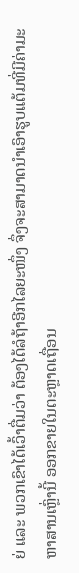ຍ່ ແລະ ພວກເຂົາໄດ້ເວົ້າຕື່ມວ່າ ຕ້ອງໄດ້ລໍຖ້າອີກໄລຍະໜຶ່ງ ຈຶ່ງຈະສາມາດນຳເອົາຮູບແຕ້ມທີ່ມີຄ່າມະຫາສານເຫຼົ່ານີ້ ອອກຂາຍໃນຕະຫຼາດເຖື່ອນ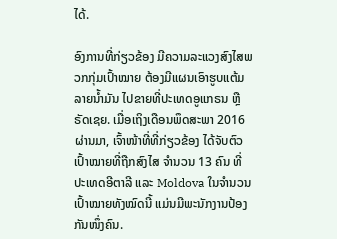ໄດ້.

ອົງການທີ່ກ່ຽວຂ້ອງ ມີຄວາມລະແວງສົງໄສພວກກຸ່ມເປົ້າໝາຍ ຕ້ອງມີແຜນເອົາຮູບແຕ້ມລາຍນ້ຳມັນ ໄປຂາຍທີ່ປະເທດອູແກຣນ ຫຼື ຣັດເຊຍ. ເມື່ອເຖິງເດືອນພຶດສະພາ 2016 ຜ່ານມາ, ເຈົ້າໜ້າທີ່ທີ່ກ່ຽວຂ້ອງ ໄດ້ຈັບຕົວເປົ້າໝາຍທີ່ຖືກສົງໄສ ຈຳນວນ 13 ຄົນ ທີ່ປະເທດອີຕາລີ ແລະ Moldova ໃນຈຳນວນເປົ້າໝາຍທັງໝົດນີ້ ແມ່ນມີພະນັກງານປ້ອງກັນໜຶ່ງຄົນ.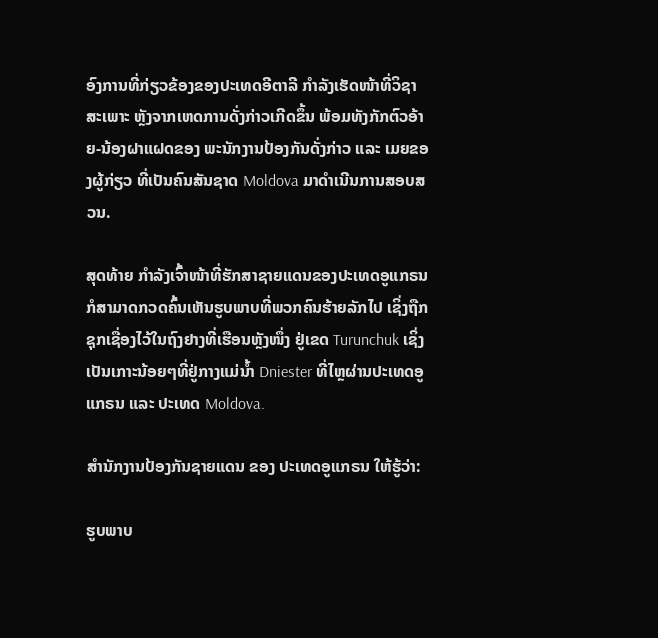ອົງການທີ່ກ່ຽວຂ້ອງຂອງປະເທດອີຕາລີ ກຳລັງເຮັດໜ້າທີ່ວິຊາສະເພາະ ຫຼັງຈາກເຫດການດັ່ງກ່າວເກີດຂຶ້ນ ພ້ອມທັງກັກຕົວອ້າຍ-ນ້ອງຝາແຝດຂອງ ພະນັກງານປ້ອງກັນດັ່ງກ່າວ ແລະ ເມຍຂອງຜູ້ກ່ຽວ ທີ່ເປັນຄົນສັນຊາດ Moldova ມາດໍາເນີນການສອບສວນ.

ສຸດທ້າຍ ກຳລັງເຈົ້າໜ້າທີ່ຮັກສາຊາຍແດນຂອງປະເທດອູແກຣນ ກໍສາມາດກວດຄົ້ນເຫັນຮູບພາບທີ່ພວກຄົນຮ້າຍລັກໄປ ເຊິ່ງຖືກຊຸກເຊື່ອງໄວ້ໃນຖົງຢາງທີ່ເຮືອນຫຼັງໜຶ່ງ ຢູ່ເຂດ Turunchuk ເຊິ່ງເປັນເກາະນ້ອຍໆທີ່ຢູ່ກາງແມ່ນ້ຳ Dniester ທີ່ໄຫຼຜ່ານປະເທດອູແກຣນ ແລະ ປະເທດ Moldova.

ສຳນັກງານປ້ອງກັນຊາຍແດນ ຂອງ ປະເທດອູແກຣນ ໃຫ້ຮູ້ວ່າ:

ຮູບພາບ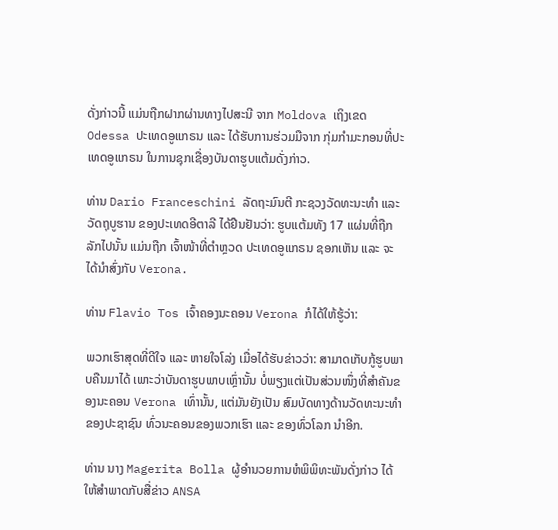ດັ່ງກ່າວນີ້ ແມ່ນຖືກຝາກຜ່ານທາງໄປສະນີ ຈາກ Moldova ເຖິງເຂດ Odessa ປະເທດອູແກຣນ ແລະ ໄດ້ຮັບການຮ່ວມມືຈາກ ກຸ່ມກຳມະກອນທີ່ປະເທດອູແກຣນ ໃນການຊຸກເຊື່ອງບັນດາຮູບແຕ້ມດັ່ງກ່າວ.

ທ່ານ Dario Franceschini ລັດຖະມົນຕີ ກະຊວງວັດທະນະທຳ ແລະ ວັດຖຸບູຮານ ຂອງປະເທດອີຕາລີ ໄດ້ຢືນຢັນວ່າ: ຮູບແຕ້ມທັງ 17 ແຜ່ນທີ່ຖືກລັກໄປນັ້ນ ແມ່ນຖືກ ເຈົ້າໜ້າທີ່ຕຳຫຼວດ ປະເທດອູແກຣນ ຊອກເຫັນ ແລະ ຈະໄດ້ນຳສົ່ງກັບ Verona.

ທ່ານ Flavio Tos ເຈົ້າຄອງນະຄອນ Verona ກໍໄດ້ໃຫ້ຮູ້ວ່າ:

ພວກເຮົາສຸດທີ່ດີໃຈ ແລະ ຫາຍໃຈໂລ່ງ ເມື່ອໄດ້ຮັບຂ່າວວ່າ: ສາມາດເກັບກູ້ຮູບພາບຄືນມາໄດ້ ເພາະວ່າບັນດາຮູບພາບເຫຼົ່ານັ້ນ ບໍ່ພຽງແຕ່ເປັນສ່ວນໜຶ່ງທີ່ສຳຄັນຂອງນະຄອນ Verona ເທົ່ານັ້ນ, ແຕ່ມັນຍັງເປັນ ສົມບັດທາງດ້ານວັດທະນະທຳ ຂອງປະຊາຊົນ ທົ່ວນະຄອນຂອງພວກເຮົາ ແລະ ຂອງທົ່ວໂລກ ນຳອີກ.

ທ່ານ ນາງ Magerita Bolla ຜູ້ອຳນວຍການຫໍພິພິທະພັນດັ່ງກ່າວ ໄດ້ໃຫ້ສຳພາດກັບສື່ຂ່າວ ANSA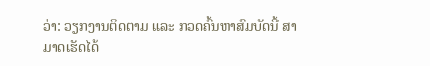ວ່າ: ວຽກງານຕິດຕາມ ແລະ ກວດຄົ້ນຫາສົມບັດນີ້ ສາມາດເຮັດໄດ້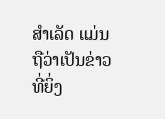ສຳເລັດ ແມ່ນຖືວ່າເປັນຂ່າວທີ່ຍິ່ງ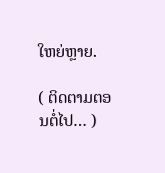ໃຫຍ່ຫຼາຍ.

( ຕິດຕາມຕອນຕໍ່ໄປ… )